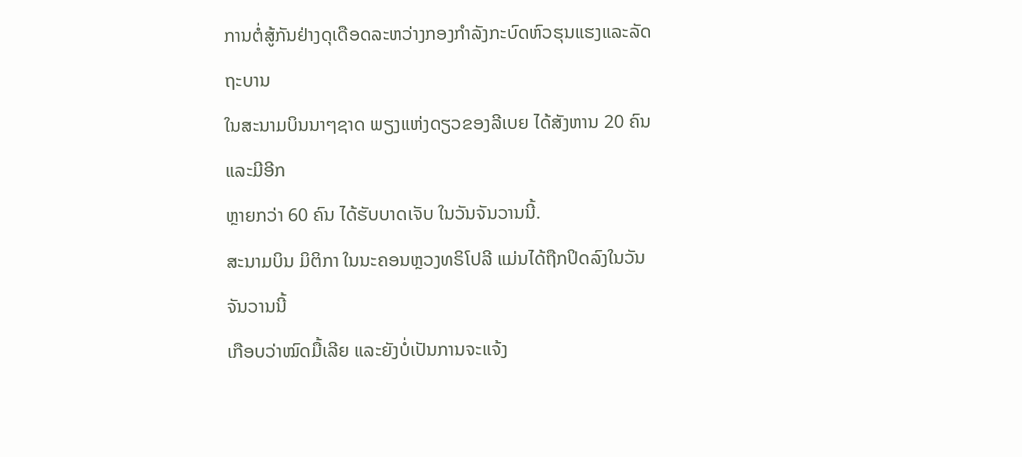ການຕໍ່ສູ້ກັນຢ່າງດຸເດືອດລະຫວ່າງກອງກຳລັງກະບົດຫົວຮຸນແຮງແລະລັດຖະບານ
ໃນສະນາມບິນນາໆຊາດ ພຽງແຫ່ງດຽວຂອງລີເບຍ ໄດ້ສັງຫານ 20 ຄົນ ແລະມີອີກ
ຫຼາຍກວ່າ 60 ຄົນ ໄດ້ຮັບບາດເຈັບ ໃນວັນຈັນວານນີ້.
ສະນາມບິນ ມິຕິກາ ໃນນະຄອນຫຼວງທຣິໂປລີ ແມ່ນໄດ້ຖືກປິດລົງໃນວັນຈັນວານນີ້
ເກືອບວ່າໝົດມື້ເລີຍ ແລະຍັງບໍ່ເປັນການຈະແຈ້ງ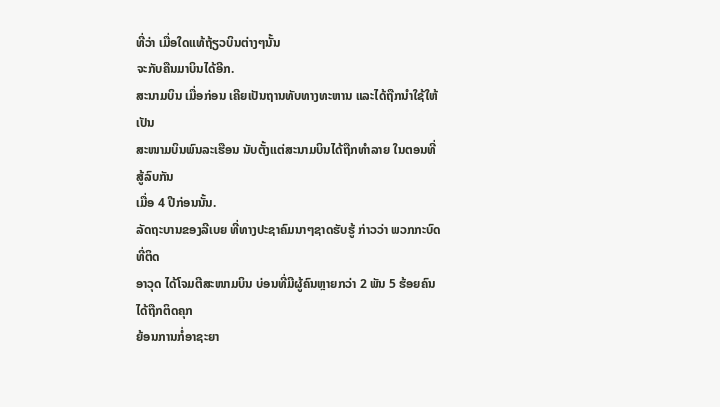ທີ່ວ່າ ເມື່ອໃດແທ້ຖ້ຽວບິນຕ່າງໆນັ້ນ
ຈະກັບຄືນມາບິນໄດ້ອີກ.
ສະນາມບິນ ເມື່ອກ່ອນ ເຄີຍເປັນຖານທັບທາງທະຫານ ແລະໄດ້ຖືກນຳໃຊ້ໃຫ້ເປັນ
ສະໜາມບິນພົນລະເຮືອນ ນັບຕັ້ງແຕ່ສະນາມບິນໄດ້ຖືກທຳລາຍ ໃນຕອນທີ່ສູ້ລົບກັນ
ເມື່ອ 4 ປີກ່ອນນັ້ນ.
ລັດຖະບານຂອງລີເບຍ ທີ່ທາງປະຊາຄົມນາໆຊາດຮັບຮູ້ ກ່າວວ່າ ພວກກະບົດທີ່ຕິດ
ອາວຸດ ໄດ້ໂຈມຕີສະໜາມບິນ ບ່ອນທີ່ມີຜູ້ຄົນຫຼາຍກວ່າ 2 ພັນ 5 ຮ້ອຍຄົນ ໄດ້ຖືກຕິດຄຸກ
ຍ້ອນການກໍ່ອາຊະຍາ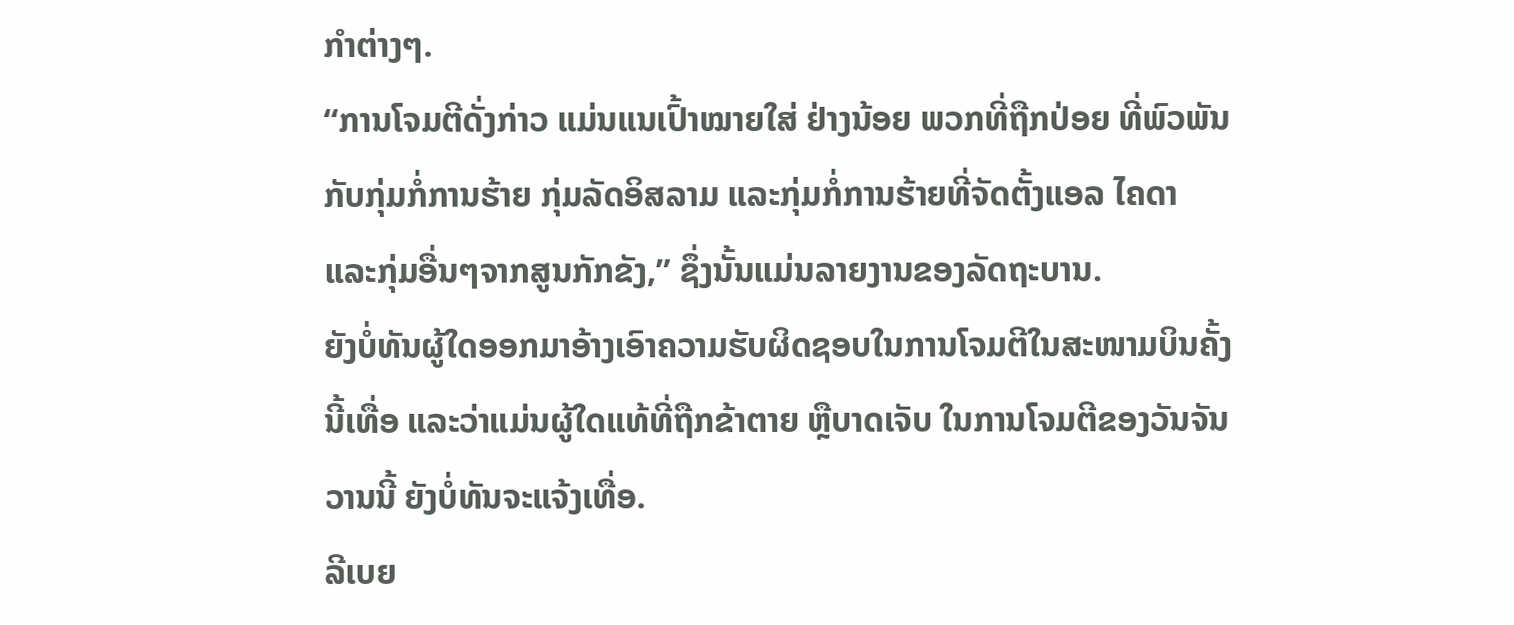ກຳຕ່າງໆ.
“ການໂຈມຕີດັ່ງກ່າວ ແມ່ນແນເປົ້າໝາຍໃສ່ ຢ່າງນ້ອຍ ພວກທີ່ຖືກປ່ອຍ ທີ່ພົວພັນ
ກັບກຸ່ມກໍ່ການຮ້າຍ ກຸ່ມລັດອິສລາມ ແລະກຸ່ມກໍ່ການຮ້າຍທີ່ຈັດຕັ້ງແອລ ໄຄດາ
ແລະກຸ່ມອື່ນໆຈາກສູນກັກຂັງ,” ຊຶ່ງນັ້ນແມ່ນລາຍງານຂອງລັດຖະບານ.
ຍັງບໍ່ທັນຜູ້ໃດອອກມາອ້າງເອົາຄວາມຮັບຜິດຊອບໃນການໂຈມຕີໃນສະໜາມບິນຄັ້ງ
ນີ້ເທື່ອ ແລະວ່າແມ່ນຜູ້ໃດແທ້ທີ່ຖືກຂ້າຕາຍ ຫຼືບາດເຈັບ ໃນການໂຈມຕີຂອງວັນຈັນ
ວານນີ້ ຍັງບໍ່ທັນຈະແຈ້ງເທື່ອ.
ລີເບຍ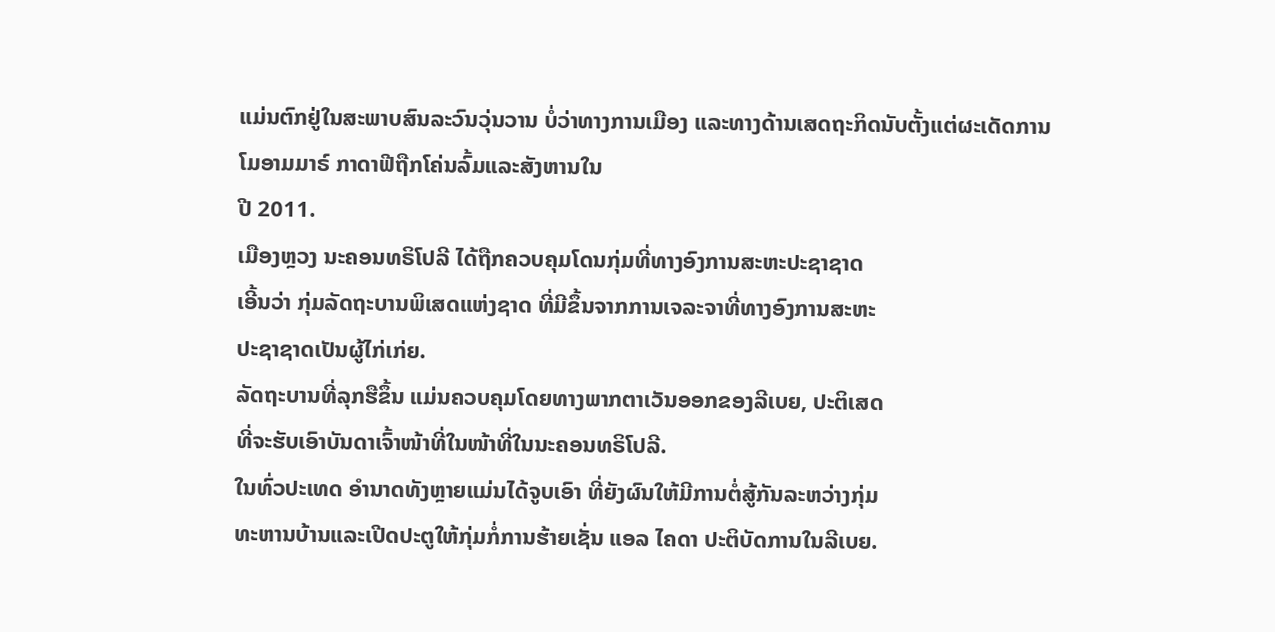ແມ່ນຕົກຢູ່ໃນສະພາບສົນລະວົນວຸ່ນວານ ບໍ່ວ່າທາງການເມືອງ ແລະທາງດ້ານເສດຖະກິດນັບຕັ້ງແຕ່ຜະເດັດການໂມອາມມາຣ໌ ກາດາຟີຖືກໂຄ່ນລົ້ມແລະສັງຫານໃນ
ປີ 2011.
ເມືອງຫຼວງ ນະຄອນທຣິໂປລີ ໄດ້ຖືກຄວບຄຸມໂດນກຸ່ມທີ່ທາງອົງການສະຫະປະຊາຊາດ
ເອີ້ນວ່າ ກຸ່ມລັດຖະບານພິເສດແຫ່ງຊາດ ທີ່ມີຂຶ້ນຈາກການເຈລະຈາທີ່ທາງອົງການສະຫະ
ປະຊາຊາດເປັນຜູ້ໄກ່ເກ່ຍ.
ລັດຖະບານທີ່ລຸກຮືຂຶ້ນ ແມ່ນຄວບຄຸມໂດຍທາງພາກຕາເວັນອອກຂອງລີເບຍ, ປະຕິເສດ
ທີ່ຈະຮັບເອົາບັນດາເຈົ້າໜ້າທີ່ໃນໜ້າທີ່ໃນນະຄອນທຣິໂປລີ.
ໃນທົ່ວປະເທດ ອຳນາດທັງຫຼາຍແມ່ນໄດ້ຈູບເອົາ ທີ່ຍັງຜົນໃຫ້ມີການຕໍ່ສູ້ກັນລະຫວ່າງກຸ່ມ
ທະຫານບ້ານແລະເປີດປະຕູໃຫ້ກຸ່ມກໍ່ການຮ້າຍເຊັ່ນ ແອລ ໄຄດາ ປະຕິບັດການໃນລີເບຍ.